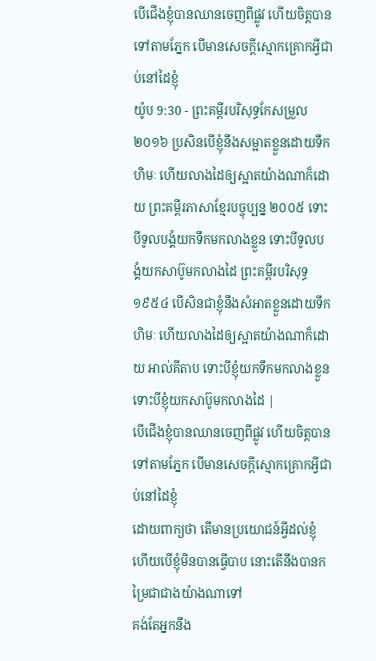បើជើងខ្ញុំបានឈានចេញពីផ្លូវ ហើយចិត្តបានទៅតាមភ្នែក បើមានសេចក្ដីស្មោកគ្រោកអ្វីជាប់នៅដៃខ្ញុំ
យ៉ូប 9:30 - ព្រះគម្ពីរបរិសុទ្ធកែសម្រួល ២០១៦ ប្រសិនបើខ្ញុំនឹងសម្អាតខ្លួនដោយទឹកហិមៈ ហើយលាងដៃឲ្យស្អាតយ៉ាងណាក៏ដោយ ព្រះគម្ពីរភាសាខ្មែរបច្ចុប្បន្ន ២០០៥ ទោះបីទូលបង្គំយកទឹកមកលាងខ្លួន ទោះបីទូលបង្គំយកសាប៊ូមកលាងដៃ ព្រះគម្ពីរបរិសុទ្ធ ១៩៥៤ បើសិនជាខ្ញុំនឹងសំអាតខ្លួនដោយទឹកហិមៈ ហើយលាងដៃឲ្យស្អាតយ៉ាងណាក៏ដោយ អាល់គីតាប ទោះបីខ្ញុំយកទឹកមកលាងខ្លួន ទោះបីខ្ញុំយកសាប៊ូមកលាងដៃ |
បើជើងខ្ញុំបានឈានចេញពីផ្លូវ ហើយចិត្តបានទៅតាមភ្នែក បើមានសេចក្ដីស្មោកគ្រោកអ្វីជាប់នៅដៃខ្ញុំ
ដោយពាក្យថា តើមានប្រយោជន៍អ្វីដល់ខ្ញុំ ហើយបើខ្ញុំមិនបានធ្វើបាប នោះតើនឹងបានកម្រៃជាជាងយ៉ាងណាទៅ
គង់តែអ្នកនឹង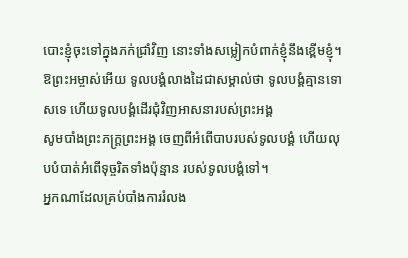បោះខ្ញុំចុះទៅក្នុងភក់ជ្រាំវិញ នោះទាំងសម្លៀកបំពាក់ខ្ញុំនឹងខ្ពើមខ្ញុំ។
ឱព្រះអម្ចាស់អើយ ទូលបង្គំលាងដៃជាសម្គាល់ថា ទូលបង្គំគ្មានទោសទេ ហើយទូលបង្គំដើរជុំវិញអាសនារបស់ព្រះអង្គ
សូមបាំងព្រះភក្ត្រព្រះអង្គ ចេញពីអំពើបាបរបស់ទូលបង្គំ ហើយលុបបំបាត់អំពើទុច្ចរិតទាំងប៉ុន្មាន របស់ទូលបង្គំទៅ។
អ្នកណាដែលគ្រប់បាំងការរំលង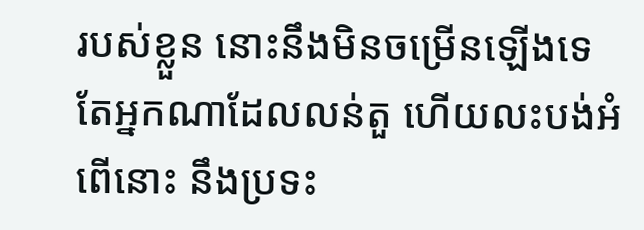របស់ខ្លួន នោះនឹងមិនចម្រើនឡើងទេ តែអ្នកណាដែលលន់តួ ហើយលះបង់អំពើនោះ នឹងប្រទះ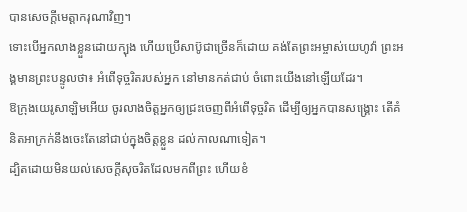បានសេចក្ដីមេត្តាករុណាវិញ។
ទោះបើអ្នកលាងខ្លួនដោយក្បុង ហើយប្រើសាប៊ូជាច្រើនក៏ដោយ គង់តែព្រះអម្ចាស់យេហូវ៉ា ព្រះអង្គមានព្រះបន្ទូលថា៖ អំពើទុច្ចរិតរបស់អ្នក នៅមានកត់ជាប់ ចំពោះយើងនៅឡើយដែរ។
ឱក្រុងយេរូសាឡិមអើយ ចូរលាងចិត្តអ្នកឲ្យជ្រះចេញពីអំពើទុច្ចរិត ដើម្បីឲ្យអ្នកបានសង្គ្រោះ តើគំនិតអាក្រក់នឹងចេះតែនៅជាប់ក្នុងចិត្តខ្លួន ដល់កាលណាទៀត។
ដ្បិតដោយមិនយល់សេចក្តីសុចរិតដែលមកពីព្រះ ហើយខំ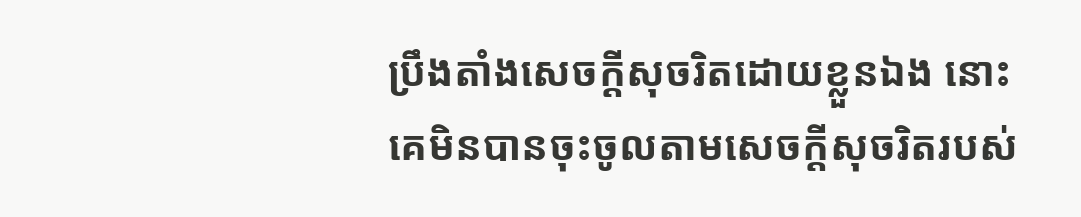ប្រឹងតាំងសេចក្តីសុចរិតដោយខ្លួនឯង នោះគេមិនបានចុះចូលតាមសេចក្តីសុចរិតរបស់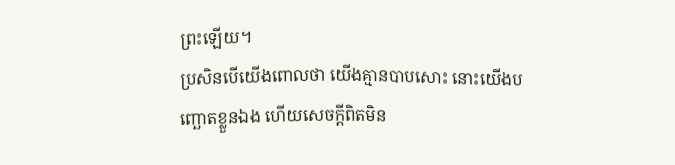ព្រះឡើយ។
ប្រសិនបើយើងពោលថា យើងគ្មានបាបសោះ នោះយើងបញ្ឆោតខ្លួនឯង ហើយសេចក្ដីពិតមិន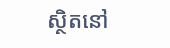ស្ថិតនៅ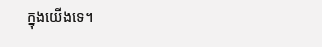ក្នុងយើងទេ។